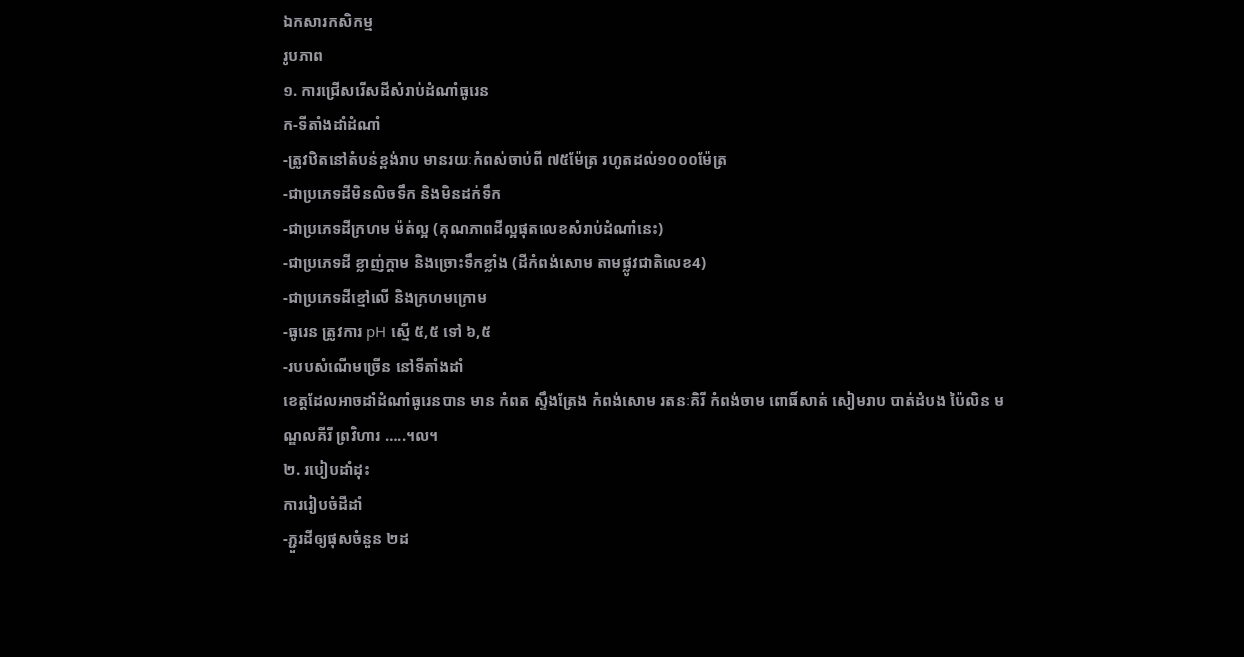ឯកសារកសិកម្ម
រូបភាព
១. ការជ្រើសរើសដីសំរាប់ដំណាំធូរេន
ក-ទីតាំងដាំដំណាំ
-ត្រូវឋិតនៅតំបន់ខ្ពង់រាប មានរយៈកំពស់ចាប់ពី ៧៥ម៉ែត្រ រហូតដល់១០០០ម៉ែត្រ
-ជាប្រភេទដីមិនលិចទឹក និងមិនដក់ទឹក
-ជាប្រភេទដីក្រហម ម៉ត់ល្អ (គុណភាពដីល្អផុតលេខសំរាប់ដំណាំនេះ)
-ជាប្រភេទដី ខ្លាញ់ក្តាម និងច្រោះទឹកខ្លាំង (ដីកំពង់សោម តាមផ្លូវជាតិលេខ4)
-ជាប្រភេទដីខ្មៅលើ និងក្រហមក្រោម
-ធូរេន ត្រូវការ pH ស្មើ ៥,៥ ទៅ ៦,៥
-របបសំណើមច្រើន នៅទីតាំងដាំ
ខេត្តដែលអាចដាំដំណាំធូរេនបាន មាន កំពត ស្ទឹងត្រែង កំពង់សោម រតនៈគិរី កំពង់ចាម ពោធិ៍សាត់ សៀមរាប បាត់ដំបង ប៉ៃលិន មណ្ឌលគីរី ព្រវិហារ …..។ល។
២. របៀបដាំដុះ
ការរៀបចំដីដាំ
-ភ្ជួរដីឲ្យផុសចំនួន ២ដ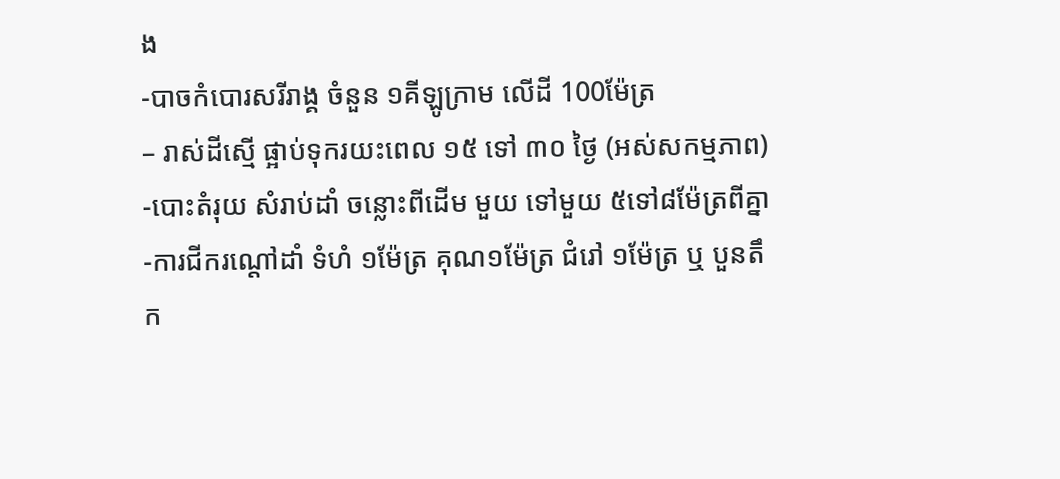ង
-បាចកំបោរសរីរាង្គ ចំនួន ១គីឡូក្រាម លើដី 100ម៉ែត្រ
– រាស់ដីស្មើ ផ្អាប់ទុករយះពេល ១៥ ទៅ ៣០ ថ្ងៃ (អស់សកម្មភាព)
-បោះតំរុយ សំរាប់ដាំ ចន្លោះពីដើម មួយ ទៅមួយ ៥ទៅ៨ម៉ែត្រពីគ្នា
-ការជីករណ្តៅដាំ ទំហំ ១ម៉ែត្រ គុណ១ម៉ែត្រ ជំរៅ ១ម៉ែត្រ ឬ បួនតឹក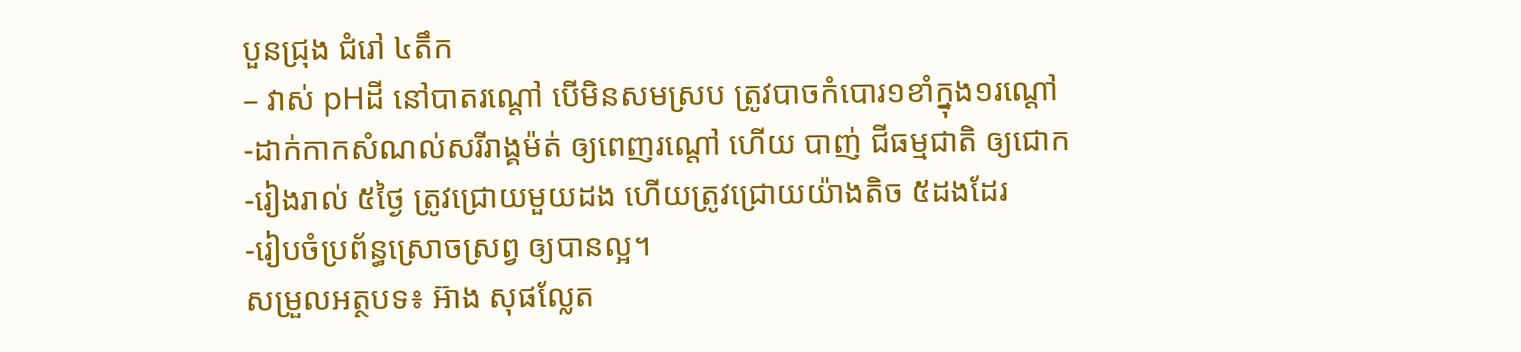បួនជ្រុង ជំរៅ ៤តឹក
– វាស់ pHដី នៅបាតរណ្តៅ បើមិនសមស្រប ត្រូវបាចកំបោរ១ខាំក្នុង១រណ្តៅ
-ដាក់កាកសំណល់សរីរាង្គម៉ត់ ឲ្យពេញរណ្តៅ ហើយ បាញ់ ជីធម្មជាតិ ឲ្យជោក
-រៀងរាល់ ៥ថ្ងៃ ត្រូវជ្រោយមួយដង ហើយត្រូវជ្រោយយ៉ាងតិច ៥ដងដែរ
-រៀបចំប្រព័ន្ធស្រោចស្រព្វ ឲ្យបានល្អ។
សម្រួលអត្ថបទ៖ អ៊ាង សុផល្លែត